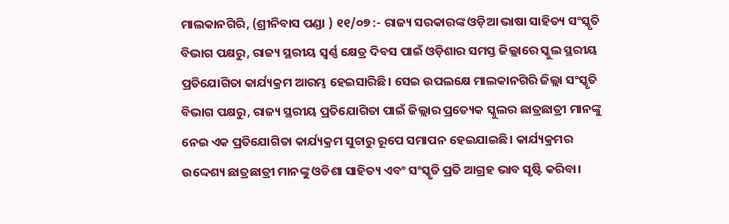ମାଲକାନଗିରି, (ଶ୍ରୀନିବାସ ପଣ୍ଡା ) ୧୧/୦୭ :- ରାଜ୍ୟ ସରକାରଙ୍କ ଓଡ଼ିଆ ଭାଷା ସାହିତ୍ୟ ସଂସ୍କୃତି ବିଭାଗ ପକ୍ଷରୁ, ରାଜ୍ୟ ସ୍ଥରୀୟ ସ୍ୱର୍ଣ୍ଣ କ୍ଷେତ୍ର ଦିବସ ପାଇଁ ଓଡ଼ିଶାର ସମସ୍ତ ଜିଲ୍ଲାରେ ସ୍କୁଲ ସ୍ଥରୀୟ ପ୍ରତିଯୋଗିତା କାର୍ଯ୍ୟକ୍ରମ ଆରମ୍ଭ ହେଇସାରିଛି। ସେଇ ଉପଲକ୍ଷେ ମାଲକାନଗିରି ଜିଲ୍ଲା ସଂସ୍କୃତି ବିଭାଗ ପକ୍ଷରୁ, ରାଜ୍ୟ ସ୍ଥରୀୟ ପ୍ରତିଯୋଗିତା ପାଇଁ ଜିଲ୍ଲାର ପ୍ରତ୍ୟେକ ସ୍କୁଲର ଛାତ୍ରଛାତ୍ରୀ ମାନଙ୍କୁ ନେଇ ଏକ ପ୍ରତିଯୋଗିତା କାର୍ଯ୍ୟକ୍ରମ ସୁଚାରୁ ରୂପେ ସମାପନ ହେଇଯାଇଛି। କାର୍ଯ୍ୟକ୍ରମର ଉଦ୍ଦେଶ୍ୟ ଛାତ୍ରଛାତ୍ରୀ ମାନଙ୍କୁ ଓଡିଶା ସାହିତ୍ୟ ଏବଂ ସଂସ୍କୃତି ପ୍ରତି ଆଗ୍ରହ ଭାବ ସୃଷ୍ଟି କରିବା।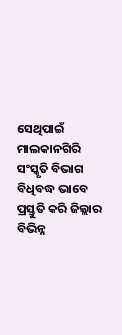ସେଥିପାଇଁ ମାଲକାନଗିରି ସଂସ୍କୃତି ବିଭାଗ ବିଧିବଦ୍ଧ ଭାବେ ପ୍ରସ୍ତୁତି କରି ଜିଲ୍ଲାର ବିଭିନ୍ନ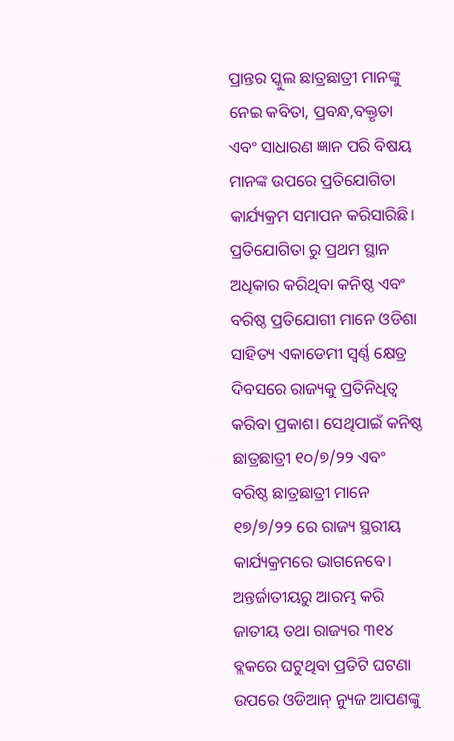ପ୍ରାନ୍ତର ସ୍କୁଲ ଛାତ୍ରଛାତ୍ରୀ ମାନଙ୍କୁ ନେଇ କବିତା, ପ୍ରବନ୍ଧ,ବକ୍ତୃତା ଏବଂ ସାଧାରଣ ଜ୍ଞାନ ପରି ବିଷୟ ମାନଙ୍କ ଉପରେ ପ୍ରତିଯୋଗିତା କାର୍ଯ୍ୟକ୍ରମ ସମାପନ କରିସାରିଛି। ପ୍ରତିଯୋଗିତା ରୁ ପ୍ରଥମ ସ୍ଥାନ ଅଧିକାର କରିଥିବା କନିଷ୍ଠ ଏବଂ ବରିଷ୍ଠ ପ୍ରତିଯୋଗୀ ମାନେ ଓଡିଶା ସାହିତ୍ୟ ଏକାଡେମୀ ସ୍ୱର୍ଣ୍ଣ କ୍ଷେତ୍ର ଦିବସରେ ରାଜ୍ୟକୁ ପ୍ରତିନିଧିତ୍ୱ କରିବା ପ୍ରକାଶ। ସେଥିପାଇଁ କନିଷ୍ଠ ଛାତ୍ରଛାତ୍ରୀ ୧୦/୭/୨୨ ଏବଂ ବରିଷ୍ଠ ଛାତ୍ରଛାତ୍ରୀ ମାନେ ୧୭/୭/୨୨ ରେ ରାଜ୍ୟ ସ୍ଥରୀୟ କାର୍ଯ୍ୟକ୍ରମରେ ଭାଗନେବେ।
ଅନ୍ତର୍ଜାତୀୟରୁ ଆରମ୍ଭ କରି ଜାତୀୟ ତଥା ରାଜ୍ୟର ୩୧୪ ବ୍ଲକରେ ଘଟୁଥିବା ପ୍ରତିଟି ଘଟଣା ଉପରେ ଓଡିଆନ୍ ନ୍ୟୁଜ ଆପଣଙ୍କୁ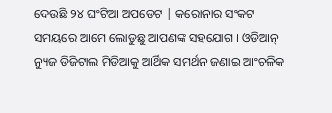ଦେଉଛି ୨୪ ଘଂଟିଆ ଅପଡେଟ | କରୋନାର ସଂକଟ ସମୟରେ ଆମେ ଲୋଡୁଛୁ ଆପଣଙ୍କ ସହଯୋଗ । ଓଡିଆନ୍ ନ୍ୟୁଜ ଡିଜିଟାଲ ମିଡିଆକୁ ଆର୍ଥିକ ସମର୍ଥନ ଜଣାଇ ଆଂଚଳିକ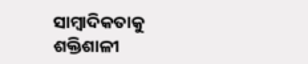ସାମ୍ବାଦିକତାକୁ ଶକ୍ତିଶାଳୀ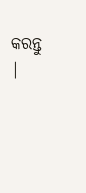କରନ୍ତୁ |